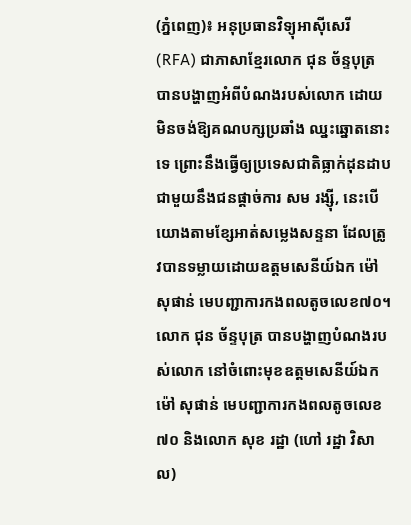(ភ្នំពេញ)៖ អនុប្រធានវិទ្យុអាស៊ីសេរី (RFA) ជាភាសាខ្មែរលោក ជុន ច័ន្ទបុត្រ បានបង្ហាញអំពីបំណងរបស់លោក ដោយមិនចង់ឱ្យគណបក្សប្រឆាំង ឈ្នះឆ្នោតនោះទេ ព្រោះនឹងធ្វើឲ្យប្រទេសជាតិធ្លាក់ដុនដាបជាមួយនឹងជនផ្តាច់ការ សម រង្ស៊ី, នេះបើយោងតាមខ្សែអាត់សម្លេងសន្ទនា ដែលត្រូវបានទម្លាយដោយឧត្តមសេនីយ៍ឯក ម៉ៅ សុផាន់ មេបញ្ជាការកងពលតូចលេខ៧០។
លោក ជុន ច័ន្ទបុត្រ បានបង្ហាញបំណងរបស់លោក នៅចំពោះមុខឧត្តមសេនីយ៍ឯក ម៉ៅ សុផាន់ មេបញ្ជាការកងពលតូចលេខ៧០ និងលោក សុខ រដ្ឋា (ហៅ រដ្ឋា វិសាល)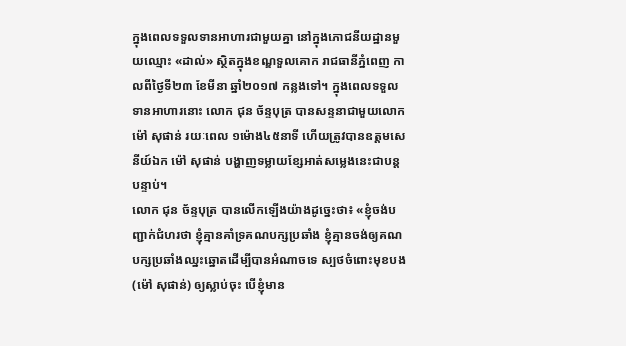ក្នុងពេលទទួលទានអាហារជាមួយគ្នា នៅក្នុងភោជនីយដ្ឋានមួយឈ្មោះ «ដាល់» ស្ថិតក្នុងខណ្ឌទួលគោក រាជធានីភ្នំពេញ កាលពីថ្ងៃទី២៣ ខែមីនា ឆ្នាំ២០១៧ កន្លងទៅ។ ក្នុងពេលទទួលទានអាហារនោះ លោក ជុន ច័ន្ទបុត្រ បានសន្ទនាជាមួយលោក ម៉ៅ សុផាន់ រយៈពេល ១ម៉ោង៤៥នាទី ហើយត្រូវបានឧត្តមសេនីយ៍ឯក ម៉ៅ សុផាន់ បង្ហាញទម្លាយខ្សែអាត់សម្លេងនេះជាបន្តបន្ទាប់។
លោក ជុន ច័ន្ទបុត្រ បានលើកឡើងយ៉ាងដូច្នេះថា៖ «ខ្ញុំចង់បញ្ជាក់ជំហរថា ខ្ញុំគ្មានគាំទ្រគណបក្សប្រឆាំង ខ្ញុំគ្មានចង់ឲ្យគណបក្សប្រឆាំងឈ្នះឆ្នោតដើម្បីបានអំណាចទេ ស្បថចំពោះមុខបង (ម៉ៅ សុផាន់) ឲ្យស្លាប់ចុះ បើខ្ញុំមាន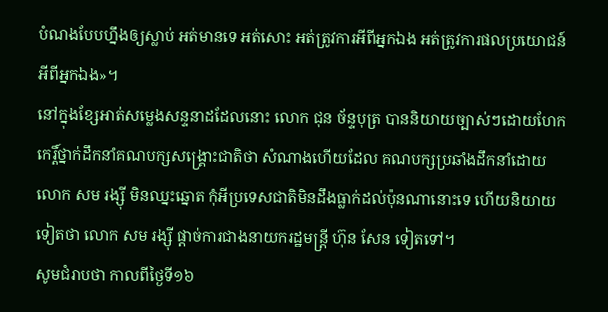បំណងបែបហ្នឹងឲ្យស្លាប់ អត់មានទេ អត់សោះ អត់ត្រូវការអីពីអ្នកឯង អត់ត្រូវការផលប្រយោជន៍អីពីអ្នកឯង»។
នៅក្នុងខ្សែអាត់សម្លេងសន្ទនាដដែលនោះ លោក ជុន ច័ន្ទបុត្រ បាននិយាយច្បាស់ៗដោយហែកកេរ្តិ៍ថ្នាក់ដឹកនាំគណបក្សសង្រ្គោះជាតិថា សំណាងហើយដែល គណបក្សប្រឆាំងដឹកនាំដោយ លោក សម រង្ស៊ី មិនឈ្នះឆ្នោត កុំអីប្រទេសជាតិមិនដឹងធ្លាក់ដល់ប៉ុនណានោះទេ ហើយនិយាយទៀតថា លោក សម រង្ស៊ី ផ្តាច់ការជាងនាយករដ្ឋមន្រ្តី ហ៊ុន សែន ទៀតទៅ។
សូមជំរាបថា កាលពីថ្ងៃទី១៦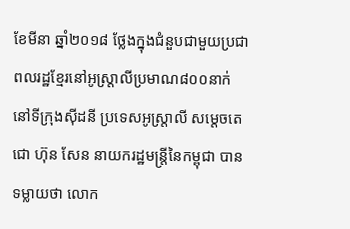ខែមីនា ឆ្នាំ២០១៨ ថ្លែងក្នុងជំនួបជាមួយប្រជាពលរដ្ឋខ្មែរនៅអូស្ត្រាលីប្រមាណ៨០០នាក់នៅទីក្រុងស៊ីដនី ប្រទេសអូស្ត្រាលី សម្តេចតេជោ ហ៊ុន សែន នាយករដ្ឋមន្ត្រីនៃកម្ពុជា បានទម្លាយថា លោក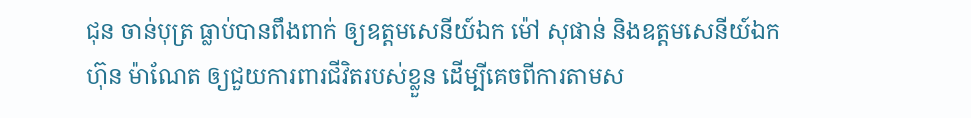ជុន ចាន់បុត្រ ធ្លាប់បានពឹងពាក់ ឲ្យឧត្តមសេនីយ៍ឯក ម៉ៅ សុផាន់ និងឧត្តមសេនីយ៍ឯក ហ៊ុន ម៉ាណែត ឲ្យជួយការពារជីវិតរបស់ខ្លួន ដើម្បីគេចពីការតាមស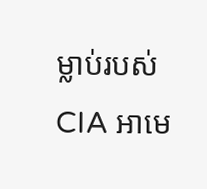ម្លាប់របស់ CIA អាមេ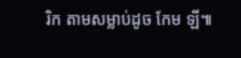រិក តាមសម្លាប់ដូច កែម ឡី៕